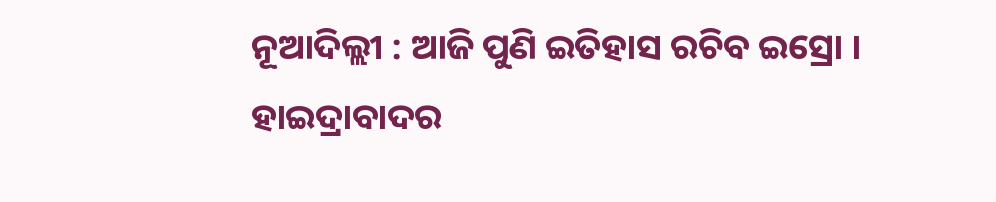ନୂଆଦିଲ୍ଲୀ : ଆଜି ପୁଣି ଇତିହାସ ରଚିବ ଇସ୍ରୋ । ହାଇଦ୍ରାବାଦର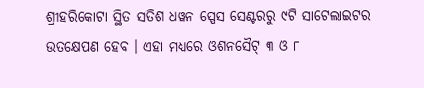ଶ୍ରୀହରିକୋଟା ସ୍ଥିତ ସତିଶ ଧୱନ ସ୍ପେସ ସେଣ୍ଟରରୁ ୯ଟି ସାଟେଲାଇଟର ଉତକ୍ଷେପଣ ହେବ । ଏହା ମଧ୍ୟରେ ଓଶନସୈଟ୍ ୩ ଓ ୮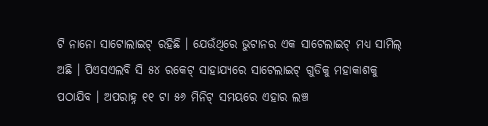ଟି ନାନୋ ସାଟୋଲାଇଟ୍ ରହିଛି । ଯେଉଁଥିରେ ଭୁଟାନର ଏକ ସାଟେଲାଇଟ୍ ମଧ୍ୟ ସାମିଲ୍ ଅଛି । ପିଏସଏଲବି ସି ୫୪ ରକେଟ୍ ସାହାଯ୍ୟରେ ସାଟେଲାଇଟ୍ ଗୁଡିକୁ ମହାକାଶକୁ ପଠାଯିବ । ଅପରାହ୍ନ ୧୧ ଟା ୫୬ ମିନିଟ୍ ସମୟରେ ଏହାର ଲଞ୍ଚ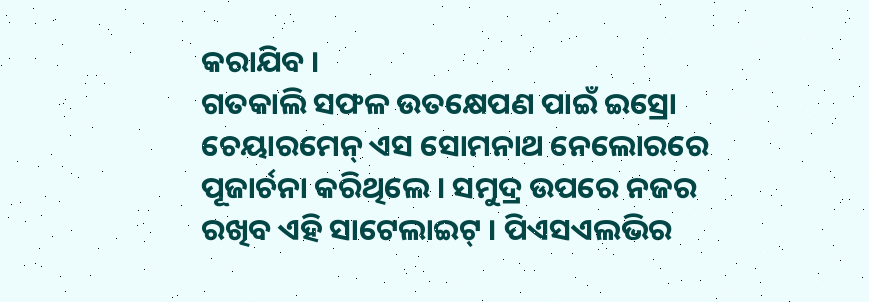କରାଯିବ ।
ଗତକାଲି ସଫଳ ଉତକ୍ଷେପଣ ପାଇଁ ଇସ୍ରୋ ଚେୟାରମେନ୍ ଏସ ସୋମନାଥ ନେଲୋରରେ ପୂଜାର୍ଚନା କରିଥିଲେ । ସମୁଦ୍ର ଉପରେ ନଜର ରଖିବ ଏହି ସାଟେଲାଇଟ୍ । ପିଏସଏଲଭିର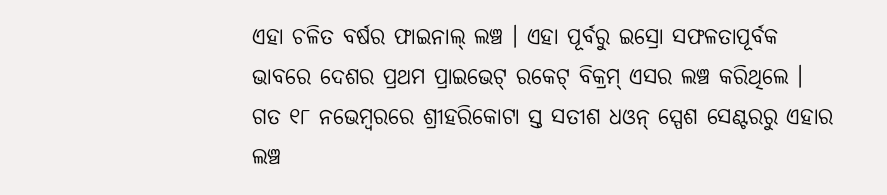ଏହା ଚଳିତ ବର୍ଷର ଫାଇନାଲ୍ ଲଞ୍ଚ । ଏହା ପୂର୍ବରୁ ଇସ୍ରୋ ସଫଳତାପୂର୍ବକ ଭାବରେ ଦେଶର ପ୍ରଥମ ପ୍ରାଇଭେଟ୍ ରକେଟ୍ ବିକ୍ରମ୍ ଏସର ଲଞ୍ଚ କରିଥିଲେ । ଗତ ୧୮ ନଭେମ୍ବରରେ ଶ୍ରୀହରିକୋଟା ସ୍ତ ସତୀଶ ଧଓନ୍ ସ୍ପେଶ ସେଣ୍ଟରରୁ ଏହାର ଲଞ୍ଚ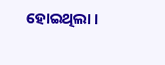ହୋଇଥିଲା ।